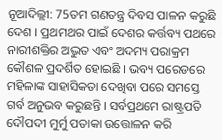ନୂଆଦିଲ୍ଲୀ: 75ତମ ଗଣତନ୍ତ୍ର ଦିବସ ପାଳନ କରୁଛି ଦେଶ । ପ୍ରଥମଥର ପାଇଁ ଦେଶର କର୍ତ୍ତବ୍ୟ ପଥରେ ନାରୀଶକ୍ତିର ଅଦ୍ଭୁତ ଏବଂ ଅଦମ୍ୟ ପରାକ୍ରମ କୌଶଳ ପ୍ରଦର୍ଶିତ ହୋଇଛି । ଭବ୍ୟ ପରେଡରେ ମହିଳାଙ୍କ ସାହାସିକତା ଦେଖିବା ପରେ ସମସ୍ତେ ଗର୍ବ ଅନୁଭବ କରୁଛନ୍ତି । ସର୍ବପ୍ରଥମେ ରାଷ୍ଟ୍ରପତି ଦୌପଦୀ ମୁର୍ମୁ ପତାକା ଉତ୍ତୋଳନ କରି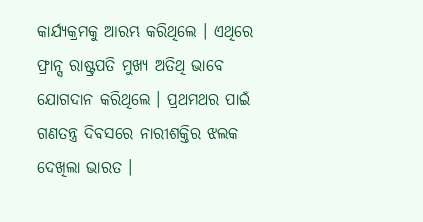କାର୍ଯ୍ୟକ୍ରମକୁ ଆରମ୍ଭ କରିଥିଲେ । ଏଥିରେ ଫ୍ରାନ୍ସ ରାଷ୍ଟ୍ରପତି ମୁଖ୍ୟ ଅତିଥି ଭାବେ ଯୋଗଦାନ କରିଥିଲେ । ପ୍ରଥମଥର ପାଇଁ ଗଣତନ୍ତ୍ର ଦିବସରେ ନାରୀଶକ୍ତିର ଝଲକ ଦେଖିଲା ଭାରତ ।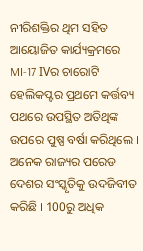ନୀରିଶକ୍ତିର ଥିମ ସହିତ ଆୟୋଜିତ କାର୍ଯ୍ୟକ୍ରମରେ MI-17 IVର ଚାରୋଟି ହେଲିକପ୍ଟର ପ୍ରଥମେ କର୍ତ୍ତବ୍ୟ ପଥରେ ଉପସ୍ଥିତ ଅତିଥିଙ୍କ ଉପରେ ପୁଷ୍ପ ବର୍ଷା କରିଥିଲେ । ଅନେକ ରାଜ୍ୟର ପରେଡ ଦେଶର ସଂସ୍କୃତିକୁ ଉଦଜିବୀତ କରିଛି । 100ରୁ ଅଧିକ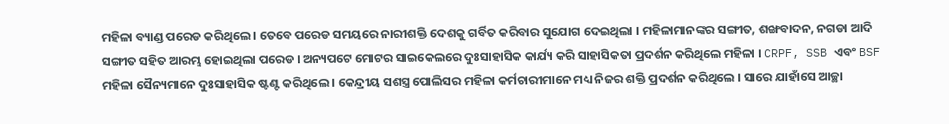ମହିଳା ବ୍ୟାଣ୍ଡ ପରେଡ କରିଥିଲେ । ତେବେ ପରେଡ ସମୟରେ ନାରୀଶକ୍ତି ଦେଶକୁ ଗର୍ବିତ କରିବାର ସୁଯୋଗ ଦେଇଥିଲା । ମହିଳାମାନଙ୍କର ସଙ୍ଗୀତ, ଶଙ୍ଖବାଦନ, ନଗଡା ଆଦି ସଙ୍ଗୀତ ସହିତ ଆରମ୍ଭ ହୋଇଥିଲା ପରେଡ । ଅନ୍ୟପଟେ ମୋଟର ସାଇକେଲରେ ଦୁଃସାହାସିକ କାର୍ଯ୍ୟ କରି ସାହାସିକତା ପ୍ରଦର୍ଶନ କରିଥିଲେ ମହିଳା । CRPF, SSB ଏବଂ BSF ମହିଳା ସୈନ୍ୟମାନେ ଦୁଃସାହାସିକ ଷ୍ଟଣ୍ଟ କରିଥିଲେ । କେନ୍ଦ୍ରୀୟ ସଶସ୍ତ୍ର ପୋଲିସର ମହିଳା କର୍ମଚାରୀମାନେ ମଧ୍ୟ ନିଜର ଶକ୍ତି ପ୍ରଦର୍ଶନ କରିଥିଲେ । ସାରେ ଯାହାଁସେ ଆଚ୍ଛା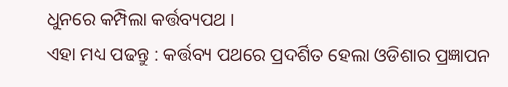ଧୁନରେ କମ୍ପିଲା କର୍ତ୍ତବ୍ୟପଥ ।
ଏହା ମଧ୍ୟ ପଢନ୍ତୁ : କର୍ତ୍ତବ୍ୟ ପଥରେ ପ୍ରଦର୍ଶିତ ହେଲା ଓଡିଶାର ପ୍ରଜ୍ଞାପନ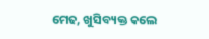ମେଢ, ଖୁସିବ୍ୟକ୍ତ କଲେ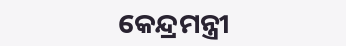କେନ୍ଦ୍ରମନ୍ତ୍ରୀ